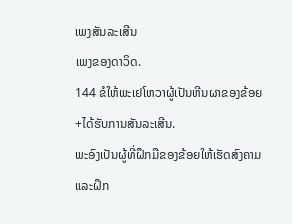ເພງສັນລະເສີນ
ເພງຂອງດາວິດ.
144 ຂໍໃຫ້ພະເຢໂຫວາຜູ້ເປັນຫີນຜາຂອງຂ້ອຍ+ໄດ້ຮັບການສັນລະເສີນ.
ພະອົງເປັນຜູ້ທີ່ຝຶກມືຂອງຂ້ອຍໃຫ້ເຮັດສົງຄາມ
ແລະຝຶກ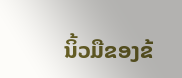ນິ້ວມືຂອງຂ້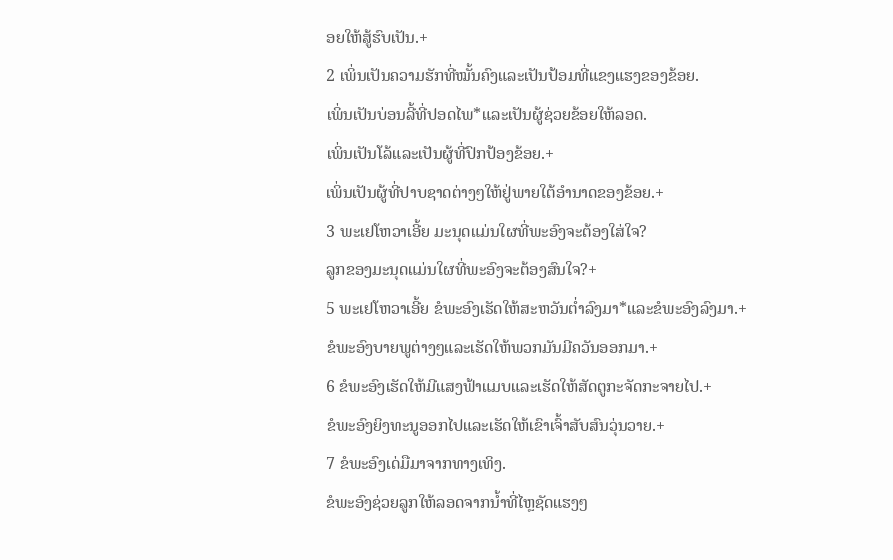ອຍໃຫ້ສູ້ຮົບເປັນ.+
2 ເພິ່ນເປັນຄວາມຮັກທີ່ໝັ້ນຄົງແລະເປັນປ້ອມທີ່ແຂງແຮງຂອງຂ້ອຍ.
ເພິ່ນເປັນບ່ອນລີ້ທີ່ປອດໄພ*ແລະເປັນຜູ້ຊ່ວຍຂ້ອຍໃຫ້ລອດ.
ເພິ່ນເປັນໂລ້ແລະເປັນຜູ້ທີ່ປົກປ້ອງຂ້ອຍ.+
ເພິ່ນເປັນຜູ້ທີ່ປາບຊາດຕ່າງໆໃຫ້ຢູ່ພາຍໃຕ້ອຳນາດຂອງຂ້ອຍ.+
3 ພະເຢໂຫວາເອີ້ຍ ມະນຸດແມ່ນໃຜທີ່ພະອົງຈະຕ້ອງໃສ່ໃຈ?
ລູກຂອງມະນຸດແມ່ນໃຜທີ່ພະອົງຈະຕ້ອງສົນໃຈ?+
5 ພະເຢໂຫວາເອີ້ຍ ຂໍພະອົງເຮັດໃຫ້ສະຫວັນຕ່ຳລົງມາ*ແລະຂໍພະອົງລົງມາ.+
ຂໍພະອົງບາຍພູຕ່າງໆແລະເຮັດໃຫ້ພວກມັນມີຄວັນອອກມາ.+
6 ຂໍພະອົງເຮັດໃຫ້ມີແສງຟ້າແມບແລະເຮັດໃຫ້ສັດຕູກະຈັດກະຈາຍໄປ.+
ຂໍພະອົງຍິງທະນູອອກໄປແລະເຮັດໃຫ້ເຂົາເຈົ້າສັບສົນວຸ່ນວາຍ.+
7 ຂໍພະອົງເດ່ມືມາຈາກທາງເທິງ.
ຂໍພະອົງຊ່ວຍລູກໃຫ້ລອດຈາກນ້ຳທີ່ໄຫຼຊັດແຮງໆ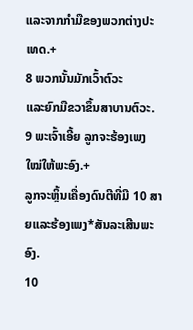ແລະຈາກກຳມືຂອງພວກຕ່າງປະເທດ.+
8 ພວກນັ້ນມັກເວົ້າຕົວະ
ແລະຍົກມືຂວາຂຶ້ນສາບານຕົວະ.
9 ພະເຈົ້າເອີ້ຍ ລູກຈະຮ້ອງເພງໃໝ່ໃຫ້ພະອົງ.+
ລູກຈະຫຼິ້ນເຄື່ອງດົນຕີທີ່ມີ 10 ສາຍແລະຮ້ອງເພງ*ສັນລະເສີນພະອົງ.
10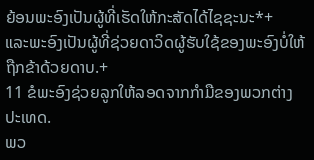ຍ້ອນພະອົງເປັນຜູ້ທີ່ເຮັດໃຫ້ກະສັດໄດ້ໄຊຊະນະ*+
ແລະພະອົງເປັນຜູ້ທີ່ຊ່ວຍດາວິດຜູ້ຮັບໃຊ້ຂອງພະອົງບໍ່ໃຫ້ຖືກຂ້າດ້ວຍດາບ.+
11 ຂໍພະອົງຊ່ວຍລູກໃຫ້ລອດຈາກກຳມືຂອງພວກຕ່າງປະເທດ.
ພວ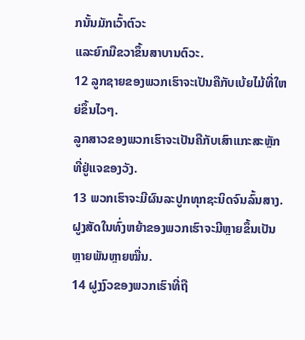ກນັ້ນມັກເວົ້າຕົວະ
ແລະຍົກມືຂວາຂຶ້ນສາບານຕົວະ.
12 ລູກຊາຍຂອງພວກເຮົາຈະເປັນຄືກັບເບ້ຍໄມ້ທີ່ໃຫຍ່ຂຶ້ນໄວໆ.
ລູກສາວຂອງພວກເຮົາຈະເປັນຄືກັບເສົາແກະສະຫຼັກທີ່ຢູ່ແຈຂອງວັງ.
13 ພວກເຮົາຈະມີຜົນລະປູກທຸກຊະນິດຈົນລົ້ນສາງ.
ຝູງສັດໃນທົ່ງຫຍ້າຂອງພວກເຮົາຈະມີຫຼາຍຂຶ້ນເປັນຫຼາຍພັນຫຼາຍໝື່ນ.
14 ຝູງງົວຂອງພວກເຮົາທີ່ຖື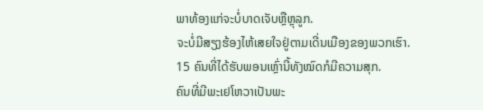ພາທ້ອງແກ່ຈະບໍ່ບາດເຈັບຫຼືຫຼຸລູກ.
ຈະບໍ່ມີສຽງຮ້ອງໄຫ້ເສຍໃຈຢູ່ຕາມເດີ່ນເມືອງຂອງພວກເຮົາ.
15 ຄົນທີ່ໄດ້ຮັບພອນເຫຼົ່ານີ້ທັງໝົດກໍມີຄວາມສຸກ.
ຄົນທີ່ມີພະເຢໂຫວາເປັນພະ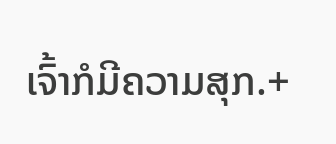ເຈົ້າກໍມີຄວາມສຸກ.+